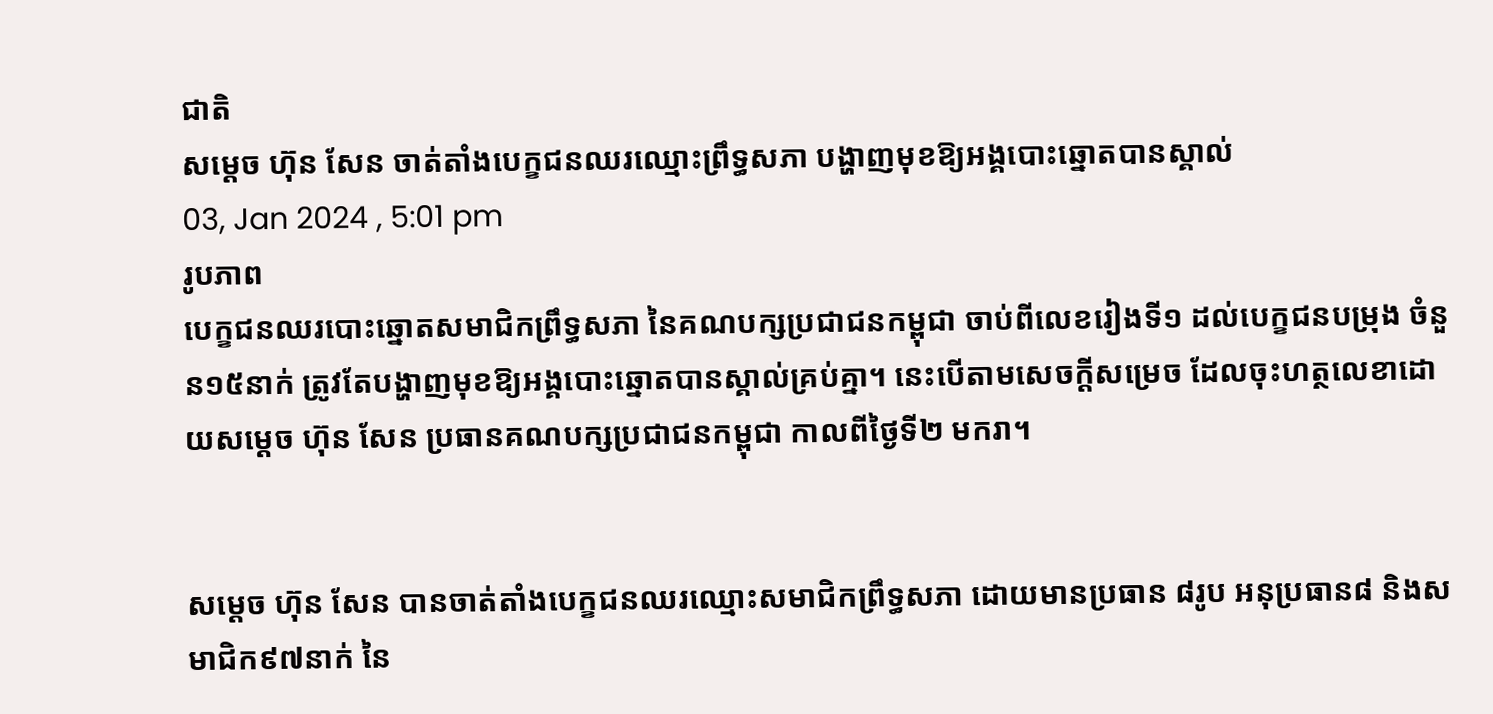ជាតិ
សម្ដេច ហ៊ុន សែន ចាត់តាំងបេក្ខជនឈរឈ្មោះព្រឹទ្ធសភា បង្ហាញមុខឱ្យអង្គបោះឆ្នោតបានស្គាល់
03, Jan 2024 , 5:01 pm
រូបភាព
បេក្ខជនឈរបោះឆ្នោតសមាជិកព្រឹទ្ធសភា នៃគណបក្សប្រជាជនកម្ពុជា ចាប់ពីលេខរៀងទី១ ដល់បេក្ខជនបម្រុង ចំនួន១៥នាក់ ត្រូវតែបង្ហាញមុខឱ្យអង្គបោះឆ្នោតបានស្គាល់គ្រប់គ្នា។ នេះបើតាមសេចក្តីសម្រេច ដែលចុះហត្ថលេខាដោយសម្ដេច ហ៊ុន សែន ប្រធានគណបក្សប្រជាជនកម្ពុជា កាលពីថ្ងៃទី២ មករា។


សម្ដេច ហ៊ុន សែន បានចាត់តាំងបេក្ខជនឈរឈ្មោះសមាជិកព្រឹទ្ធសភា ដោយមានប្រធាន ៨រូប អនុប្រធាន៨ និងសមាជិក៩៧នាក់ នៃ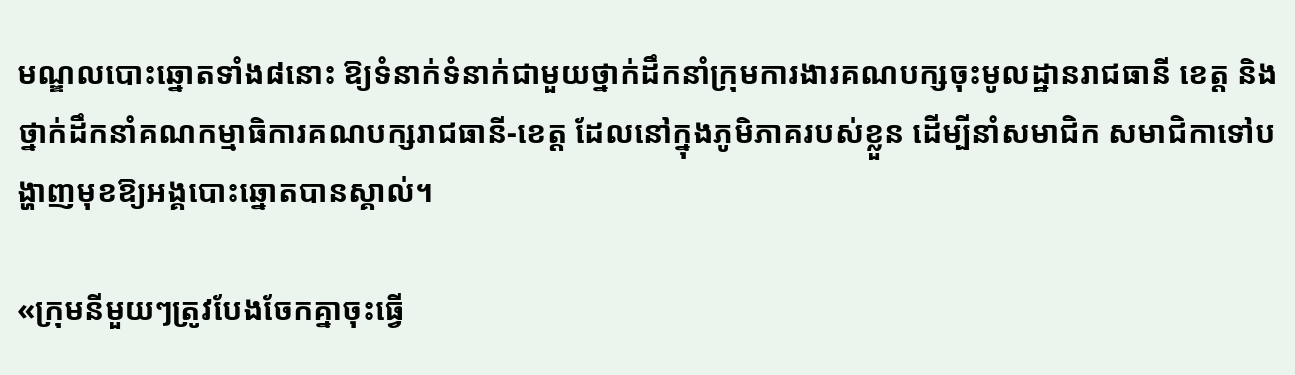មណ្ឌលបោះឆ្នោតទាំង៨នោះ ឱ្យទំនាក់ទំនាក់ជាមួយថ្នាក់ដឹកនាំក្រុមការងារគណបក្សចុះមូលដ្ឋានរាជធានី ខេត្ត និងថ្នាក់ដឹកនាំគណកម្មាធិការគណបក្សរាជធានី-ខេត្ត ដែលនៅក្នុងភូមិភាគរបស់ខ្លួន ដើម្បីនាំសមាជិក សមាជិកាទៅបង្ហាញមុខឱ្យអង្គបោះឆ្នោតបានស្គាល់។

«ក្រុមនីមួយៗត្រូវបែងចែកគ្នាចុះធ្វើ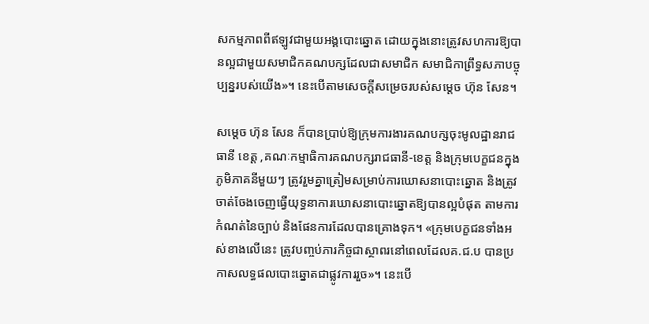សកម្មភាពពីឥឡូវជាមួយអង្គបោះឆ្នោត ដោយក្នុងនោះត្រូវសហការឱ្យបានល្អជាមួយសមាជិកគណបក្សដែលជាសមាជិក សមាជិកាព្រឹទ្ធសភាបច្ចុប្បន្នរបស់យើង»។ នេះបើតាមសេចក្តីសម្រេចរបស់សម្ដេច ហ៊ុន សែន។

សម្ដេច ហ៊ុន សែន ក៏បានប្រាប់ឱ្យក្រុមការងារគណបក្សចុះមូលដ្ឋានរាជធានី ខេត្ត ,គណៈកម្មាធិការគណបក្សរាជធានី-ខេត្ត និងក្រុមបេក្ខជនក្នុងភូមិភាគនីមួយៗ ត្រូវរួមគ្នាត្រៀមសម្រាប់ការឃោសនាបោះឆ្នោត និងត្រូវចាត់ចែងចេញធ្វើយុទ្ធនាការឃោសនាបោះឆ្នោតឱ្យបានល្អបំផុត តាមការកំណត់នៃច្បាប់ និងផែនការដែលបានគ្រោងទុក។ «ក្រុមបេក្ខជនទាំងអស់ខាងលើនេះ ត្រូវបញ្ចប់ភារកិច្ចជាស្ថាពរនៅពេលដែលគ.ជ.ប បានប្រកាសលទ្ធផលបោះឆ្នោតជាផ្លូវការរួច»។ នេះបើ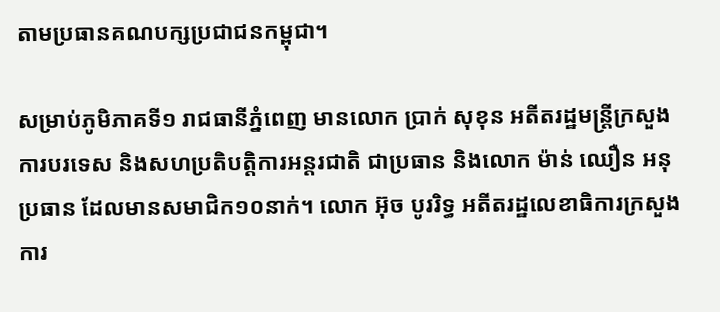តាមប្រធានគណបក្សប្រជាជនកម្ពុជា។

សម្រាប់ភូមិភាគទី១ រាជធានីភ្នំពេញ មានលោក ប្រាក់ សុខុន អតីតរដ្ឋមន្ត្រីក្រសួងការបរទេស និងសហប្រតិបត្តិការអន្តរជាតិ ជាប្រធាន និងលោក ម៉ាន់ ឈឿន អនុប្រធាន ដែលមានសមាជិក១០នាក់។ លោក អ៊ុច បូររិទ្ធ អតីតរដ្ឋលេខាធិការក្រសួងការ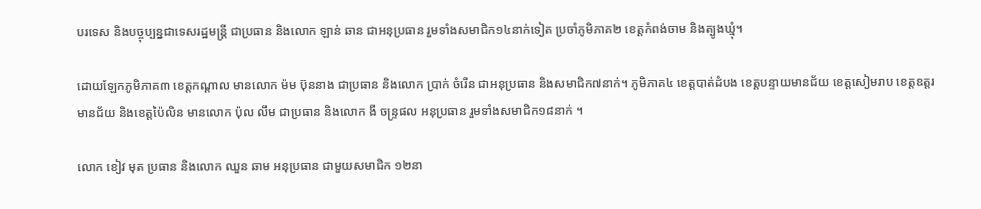បរទេស និងបច្ចុប្បន្នជាទេសរដ្ឋមន្ត្រី ជាប្រធាន និងលោក ឡាន់ ឆាន ជាអនុប្រធាន រួមទាំងសមាជិក១៤នាក់ទៀត ប្រចាំភូមិភាគ២ ខេត្តកំពង់ចាម និងត្បូងឃ្មុំ។

ដោយឡែកភូមិភាគ៣ ខេត្តកណ្ដាល មានលោក ម៉ម ប៊ុននាង ជាប្រធាន និងលោក ប្រាក់ ចំរើន ជាអនុប្រធាន និងសមាជិក៧នាក់។ ភូមិភាគ៤ ខេត្តបាត់ដំបង ខេត្តបន្ទាយមានជ័យ ខេត្តសៀមរាប ខេត្តឧត្តរមានជ័យ និងខេត្តប៉ៃលិន មានលោក ប៉ុល លឹម ជាប្រធាន និងលោក ងី ចន្ទ្រផល អនុប្រធាន រួមទាំងសមាជិក១៨នាក់ ។

លោក ខៀវ មុត ប្រធាន និងលោក ឈួន ឆាម អនុប្រធាន ជាមួយសមាជិក ១២នា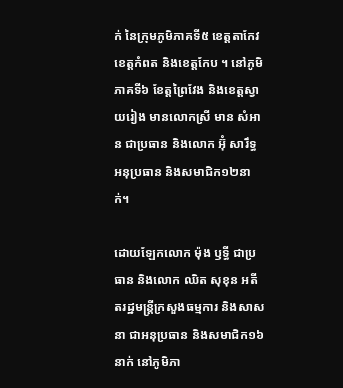ក់ នៃក្រុមភូមិភាគទី៥ ខេត្តតាកែវ ខេត្តកំពត និងខេត្តកែប ។ នៅភូមិភាគទី៦ ខែត្តព្រៃវែង និងខេត្តស្វាយរៀង មានលោកស្រី មាន សំអាន ជាប្រធាន និងលោក អ៊ុំ សារឹទ្ធ អនុប្រធាន និងសមាជិក១២នាក់។

ដោយឡែកលោក ម៉ុង ឫទ្ធី ជាប្រធាន និងលោក ឈិត សុខុន អតីតរដ្ឋមន្ត្រីក្រសួងធម្មការ និងសាសនា ជាអនុប្រធាន និងសមាជិក១៦នាក់ នៅភូមិភា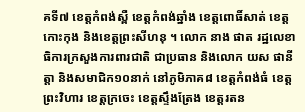គទី៧ ខេត្តកំពង់ស្ពឺ ខេត្តកំពង់ឆ្នាំង ខេត្តពោធិ៍សាត់ ខេត្តកោះកុង និងខេត្តព្រះសីហនុ ។ លោក នាង ផាត រដ្ឋលេខាធិការក្រសួងការពារជាតិ ជាប្រធាន និងលោក យស ផានីត្តា និងសមាជិក១០នាក់ នៅភូមិភាគ៨ ខេត្តកំពង់ធំ ខេត្តព្រះវិហារ ខេត្តក្រចេះ ខេត្តស្ទឹងត្រែង ខេត្តរតន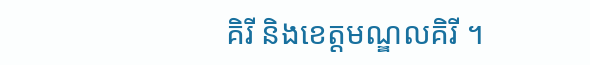គិរី និងខេត្តមណ្ឌលគិរី ។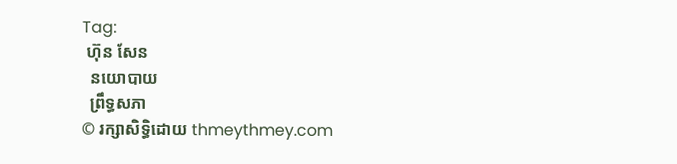Tag:
 ហ៊ុន សែន
  នយោបាយ
  ព្រឹទ្ធសភា
© រក្សាសិទ្ធិដោយ thmeythmey.com